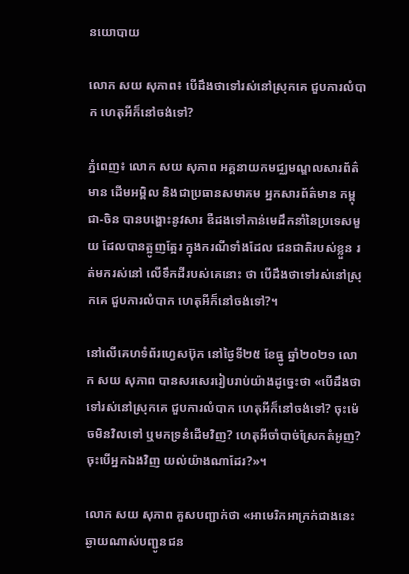នយោបាយ

លោក សយ សុភាព៖ បើដឹងថាទៅរស់នៅស្រុកគេ ជួបការលំបាក ហេតុអីក៏នៅចង់ទៅ?

ភ្នំពេញ៖ លោក សយ សុភាព អគ្គនាយកមជ្ឈមណ្ឌលសារព័ត៌មាន ដើមអម្ពិល និងជាប្រធានសមាគម អ្នកសារព័ត៌មាន កម្ពុជា-ចិន បានបង្ហោះនូវសារ ឌឺដងទៅកាន់មេដឹកនាំនៃប្រទេសមួយ ដែលបានត្អូញត្អែរ ក្នុងករណីទាំងដែល ជនជាតិរបស់ខ្លួន រត់មករស់នៅ លើទឹកដីរបស់គេនោះ ថា បើដឹងថាទៅរស់នៅស្រុកគេ ជួបការលំបាក ហេតុអីក៏នៅចង់ទៅ?។

នៅលើគេហទំព័រហ្វេសប៊ុក នៅថ្ងៃទី២៥ ខែធ្នូ ឆ្នាំ២០២១ លោក សយ សុភាព បានសរសេររៀបរាប់យ៉ាងដូច្នេះថា «បើដឹងថាទៅរស់នៅស្រុកគេ ជួបការលំបាក ហេតុអីក៏នៅចង់ទៅ? ចុះម៉េចមិនវិលទៅ ឬមកទ្រនំដើមវិញ? ហេតុអីចាំបាច់ស្រែកតំអូញ? ចុះបើអ្នកឯងវិញ យល់យ៉ាងណាដែរ?»។

លោក សយ សុភាព គួសបញ្ជាក់ថា «អាមេរិកអាក្រក់ជាងនេះ ឆ្ងាយណាស់បញ្ជូនជន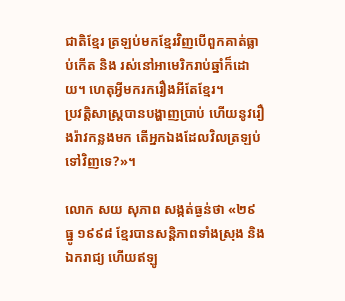ជាតិខ្មែរ ត្រឡប់មកខ្មែរវិញបើពួកគាត់ធ្លាប់កើត និង រស់នៅអាមេរិករាប់ឆ្នាំក៏ដោយ។ ហេតុអ្វីមករករឿងអីតែខ្មែរ។
ប្រវត្តិសាស្ត្របានបង្ហាញប្រាប់ ហើយនូវរឿងរ៉ាវកន្លងមក តើអ្នកឯងដែលវិលត្រឡប់ទៅវិញទេ?»។

លោក សយ សុភាព សង្កត់ធ្ងន់ថា «២៩ ធ្នូ ១៩៩៨ ខ្មែរបានសន្តិភាពទាំងស្រុង និងឯករាជ្យ ហើយឥឡូ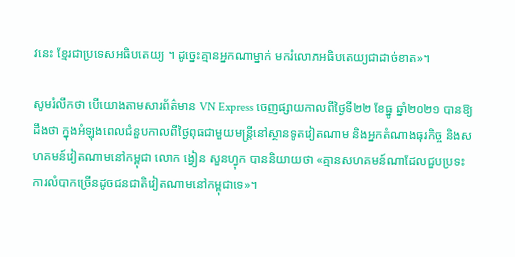វនេះ ខ្មែរជាប្រទេសអធិបតេយ្យ ។ ដូច្នេះគ្មានអ្នកណាម្នាក់ មករំលោភអធិបតេយ្យជាដាច់ខាត»។

សូមរំលឹកថា បើយោងតាមសារព័ត៌មាន VN Express ចេញផ្សាយកាលពីថ្ងៃទី២២ ខែធ្នូ ឆ្នាំ២០២១ បានឱ្យដឹងថា ក្នុងអំឡុងពេលជំនួបកាលពីថ្ងៃពុធជាមួយមន្ត្រីនៅស្ថានទូតវៀតណាម និងអ្នកតំណាងធុរកិច្ច និងសហគមន៍វៀតណាមនៅកម្ពុជា លោក ង្វៀន សួនហ្វុក បាននិយាយថា «គ្មានសហគមន៍ណាដែលជួបប្រទះការលំបាកច្រើនដូចជនជាតិវៀតណាមនៅកម្ពុជាទេ»។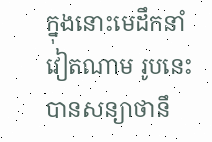ក្នុងនោះមេដឹកនាំវៀតណាម រូបនេះ បានសន្យាថានឹ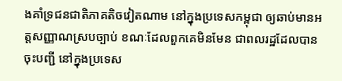ងគាំទ្រជនជាតិភាគតិចវៀតណាម នៅក្នុងប្រទេសកម្ពុជា ឲ្យឆាប់មានអត្តសញ្ញាណស្របច្បាប់ ខណៈដែលពួកគេមិនមែន ជាពលរដ្ឋដែលបានចុះបញ្ជី នៅក្នុងប្រទេស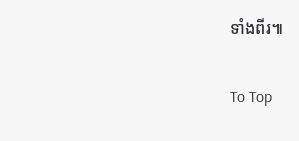ទាំងពីរ៕

To Top